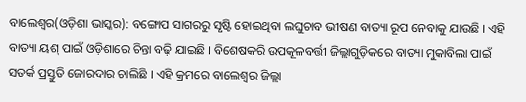ବାଲେଶ୍ୱର(ଓଡ଼ିଶା ଭାସ୍କର): ବଙ୍ଗୋପ ସାଗରରୁ ସୃଷ୍ଟି ହୋଇଥିବା ଲଘୁଚାବ ଭୀଷଣ ବାତ୍ୟା ରୂପ ନେବାକୁ ଯାଉଛି । ଏହି ବାତ୍ୟା ୟଶ୍ ପାଇଁ ଓଡ଼ିଶାରେ ଚିନ୍ତା ବଢ଼ି ଯାଇଛି । ବିଶେଷକରି ଉପକୂଳବର୍ତ୍ତୀ ଜିଲ୍ଲାଗୁଡ଼ିକରେ ବାତ୍ୟା ମୁକାବିଲା ପାଇଁ ସତର୍କ ପ୍ରସ୍ତୁତି ଜୋରଦାର ଚାଲିଛି । ଏହି କ୍ରମରେ ବାଲେଶ୍ୱର ଜିଲ୍ଲା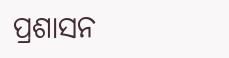ପ୍ରଶାସନ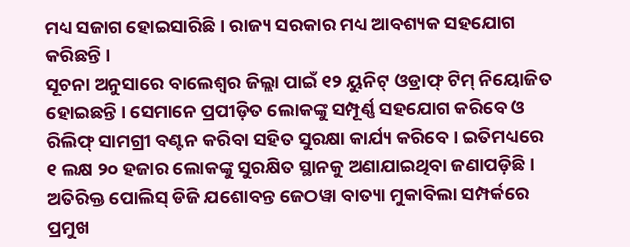ମଧ୍ୟ ସଜାଗ ହୋଇସାରିଛି । ରାଜ୍ୟ ସରକାର ମଧ୍ୟ ଆବଶ୍ୟକ ସହଯୋଗ କରିଛନ୍ତି ।
ସୂଚନା ଅନୁସାରେ ବାଲେଶ୍ୱର ଜିଲ୍ଲା ପାଇଁ ୧୨ ୟୁନିଟ୍ ଓଡ୍ରାଫ୍ ଟିମ୍ ନିୟୋଜିତ ହୋଇଛନ୍ତି । ସେମାନେ ପ୍ରପୀଡ଼ିତ ଲୋକଙ୍କୁ ସମ୍ପୂର୍ଣ୍ଣ ସହଯୋଗ କରିବେ ଓ ରିଲିଫ୍ ସାମଗ୍ରୀ ବଣ୍ଟନ କରିବା ସହିତ ସୁରକ୍ଷା କାର୍ଯ୍ୟ କରିବେ । ଇତିମଧ୍ୟରେ ୧ ଲକ୍ଷ ୨୦ ହଜାର ଲୋକଙ୍କୁ ସୁରକ୍ଷିତ ସ୍ଥାନକୁ ଅଣାଯାଇଥିବା ଜଣାପଡ଼ିଛି । ଅତିରିକ୍ତ ପୋଲିସ୍ ଡିଜି ଯଶୋବନ୍ତ ଜେଠୱା ବାତ୍ୟା ମୁକାବିଲା ସମ୍ପର୍କରେ ପ୍ରମୁଖ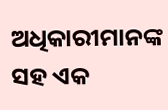ଅଧିକାରୀମାନଙ୍କ ସହ ଏକ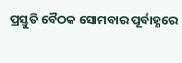ପ୍ରସ୍ତୁତି ବୈଠକ ସୋମବାର ପୂର୍ବାହ୍ଣରେ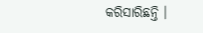କରିସାରିଛନ୍ତି ।